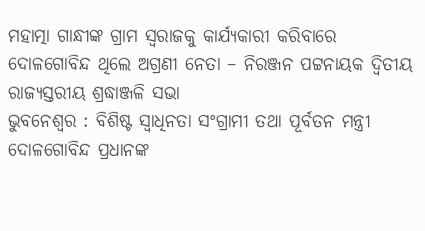ମହାତ୍ମା ଗାନ୍ଧୀଙ୍କ ଗ୍ରାମ ସ୍ୱରାଜକୁ କାର୍ଯ୍ୟକାରୀ କରିବାରେ ଦୋଳଗୋବିନ୍ଦ ଥିଲେ ଅଗ୍ରଣୀ ନେତା – ନିରଞ୍ଜନ ପଟ୍ଟନାୟକ ଦ୍ୱିତୀୟ ରାଜ୍ୟସ୍ତରୀୟ ଶ୍ରଦ୍ଧାଞ୍ଜଳି ସଭା
ଭୁବନେଶ୍ୱର : ବିଶିଷ୍ଟ ସ୍ୱାଧିନତା ସଂଗ୍ରାମୀ ତଥା ପୂର୍ବତନ ମନ୍ତ୍ରୀ ଦୋଳଗୋବିନ୍ଦ ପ୍ରଧାନଙ୍କ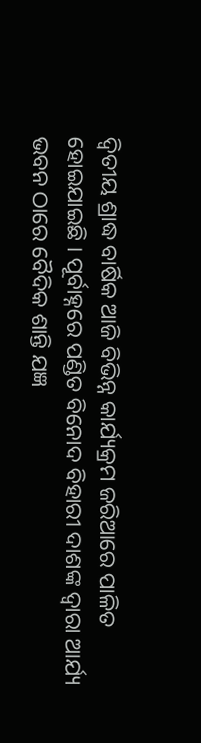ଦ୍ୱିତୀୟ ଶ୍ରାଦ୍ଧ ବାର୍ଷିକ ଆଜି ବିଭିନ୍ନ କାର୍ଯ୍ୟକ୍ରମ ଜରିଆରେ ପାଳିତ ହୋଇଯାଇଛି । ପୂର୍ବାହ୍ନରେ ପଣ୍ଡିତ ବିନୋଦ ବିହାରୀ ଦାଶଙ୍କ ଦ୍ୱାରା ଆର୍ଯ୍ୟ ଭବନ ଠାରେ ବୈଦିକ ଶାନ୍ତି ଯଜ୍ଞ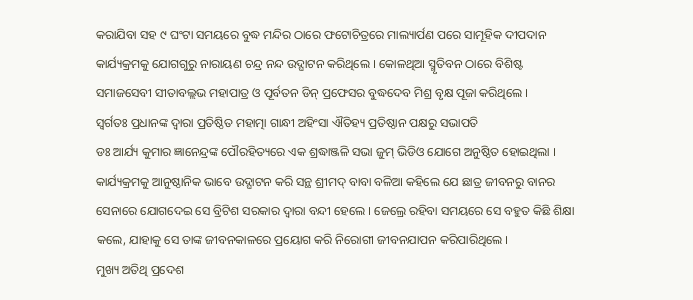କରାଯିବା ସହ ୯ ଘଂଟା ସମୟରେ ବୁଦ୍ଧ ମନ୍ଦିର ଠାରେ ଫଟୋଚିତ୍ରରେ ମାଲ୍ୟାର୍ପଣ ପରେ ସାମୂହିକ ଦୀପଦାନ କାର୍ଯ୍ୟକ୍ରମକୁ ଯୋଗଗୁରୁ ନାରାୟଣ ଚନ୍ଦ୍ର ନନ୍ଦ ଉଦ୍ଘାଟନ କରିଥିଲେ । କୋଳଥିଆ ସ୍ମୃତିବନ ଠାରେ ବିଶିଷ୍ଟ ସମାଜସେବୀ ସୀତାବଲ୍ଲଭ ମହାପାତ୍ର ଓ ପୂର୍ବତନ ଡିନ୍ ପ୍ରଫେସର ବୁଦ୍ଧଦେବ ମିଶ୍ର ବୃକ୍ଷ ପୂଜା କରିଥିଲେ ।
ସ୍ୱର୍ଗତଃ ପ୍ରଧାନଙ୍କ ଦ୍ୱାରା ପ୍ରତିଷ୍ଠିତ ମହାତ୍ମା ଗାନ୍ଧୀ ଅହିଂସା ଐତିହ୍ୟ ପ୍ରତିଷ୍ଠାନ ପକ୍ଷରୁ ସଭାପତି
ଡଃ ଆର୍ଯ୍ୟ କୁମାର ଜ୍ଞାନେନ୍ଦ୍ରଙ୍କ ପୌରହିତ୍ୟରେ ଏକ ଶ୍ରଦ୍ଧାଞ୍ଜଳି ସଭା ଜୁମ୍ ଭିଡିଓ ଯୋଗେ ଅନୁଷ୍ଠିତ ହୋଇଥିଲା । କାର୍ଯ୍ୟକ୍ରମକୁ ଆନୁଷ୍ଠାନିକ ଭାବେ ଉଦ୍ଘାଟନ କରି ସନ୍ଥ ଶ୍ରୀମଦ୍ ବାବା ବଳିଆ କହିଲେ ଯେ ଛାତ୍ର ଜୀବନରୁ ବାନର ସେନାରେ ଯୋଗଦେଇ ସେ ବ୍ରିଟିଶ ସରକାର ଦ୍ୱାରା ବନ୍ଦୀ ହେଲେ । ଜେଲ୍ରେ ରହିବା ସମୟରେ ସେ ବହୁତ କିଛି ଶିକ୍ଷା କଲେ, ଯାହାକୁ ସେ ତାଙ୍କ ଜୀବନକାଳରେ ପ୍ରୟୋଗ କରି ନିରୋଗୀ ଜୀବନଯାପନ କରିପାରିଥିଲେ ।
ମୁଖ୍ୟ ଅତିଥି ପ୍ରଦେଶ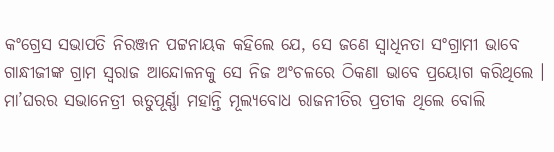କଂଗ୍ରେସ ସଭାପତି ନିରଞ୍ଜନ ପଟ୍ଟନାୟକ କହିଲେ ଯେ, ସେ ଜଣେ ସ୍ୱାଧିନତା ସଂଗ୍ରାମୀ ଭାବେ ଗାନ୍ଧୀଜୀଙ୍କ ଗ୍ରାମ ସ୍ୱରାଜ ଆନ୍ଦୋଳନକୁ ସେ ନିଜ ଅଂଚଳରେ ଠିକଣା ଭାବେ ପ୍ରୟୋଗ କରିଥିଲେ । ମା’ଘରର ସଭାନେତ୍ରୀ ଋତୁପୂର୍ଣ୍ଣା ମହାନ୍ତି ମୂଲ୍ୟବୋଧ ରାଜନୀତିର ପ୍ରତୀକ ଥିଲେ ବୋଲି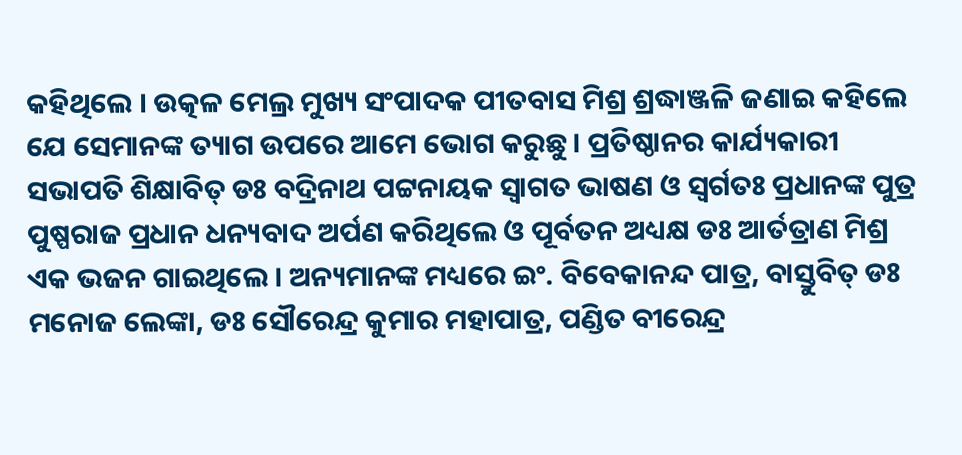କହିଥିଲେ । ଉତ୍କଳ ମେଲ୍ର ମୁଖ୍ୟ ସଂପାଦକ ପୀତବାସ ମିଶ୍ର ଶ୍ରଦ୍ଧାଞ୍ଜଳି ଜଣାଇ କହିଲେ ଯେ ସେମାନଙ୍କ ତ୍ୟାଗ ଉପରେ ଆମେ ଭୋଗ କରୁଛୁ । ପ୍ରତିଷ୍ଠାନର କାର୍ଯ୍ୟକାରୀ ସଭାପତି ଶିକ୍ଷାବିତ୍ ଡଃ ବଦ୍ରିନାଥ ପଟ୍ଟନାୟକ ସ୍ୱାଗତ ଭାଷଣ ଓ ସ୍ୱର୍ଗତଃ ପ୍ରଧାନଙ୍କ ପୁତ୍ର ପୁଷ୍ପରାଜ ପ୍ରଧାନ ଧନ୍ୟବାଦ ଅର୍ପଣ କରିଥିଲେ ଓ ପୂର୍ବତନ ଅଧ୍ୟକ୍ଷ ଡଃ ଆର୍ତତ୍ରାଣ ମିଶ୍ର ଏକ ଭଜନ ଗାଇଥିଲେ । ଅନ୍ୟମାନଙ୍କ ମଧ୍ୟରେ ଇଂ. ବିବେକାନନ୍ଦ ପାତ୍ର, ବାସ୍ତୁବିତ୍ ଡଃ ମନୋଜ ଲେଙ୍କା, ଡଃ ସୌରେନ୍ଦ୍ର କୁମାର ମହାପାତ୍ର, ପଣ୍ଡିତ ବୀରେନ୍ଦ୍ର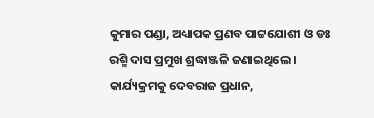କୁମାର ପଣ୍ଡା, ଅଧ୍ୟାପକ ପ୍ରଣବ ପାଟ୍ଟଯୋଶୀ ଓ ଡଃ ରଶ୍ମି ଦାସ ପ୍ରମୁଖ ଶ୍ରଦ୍ଧାଞ୍ଜଳି ଜଣାଇଥିଲେ । କାର୍ଯ୍ୟକ୍ରମକୁ ଦେବରାଜ ପ୍ରଧାନ,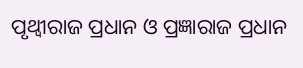ପୃଥ୍ୱୀରାଜ ପ୍ରଧାନ ଓ ପ୍ରଜ୍ଞାରାଜ ପ୍ରଧାନ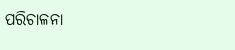ପରିଚାଳନା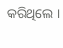କରିଥିଲେ ।